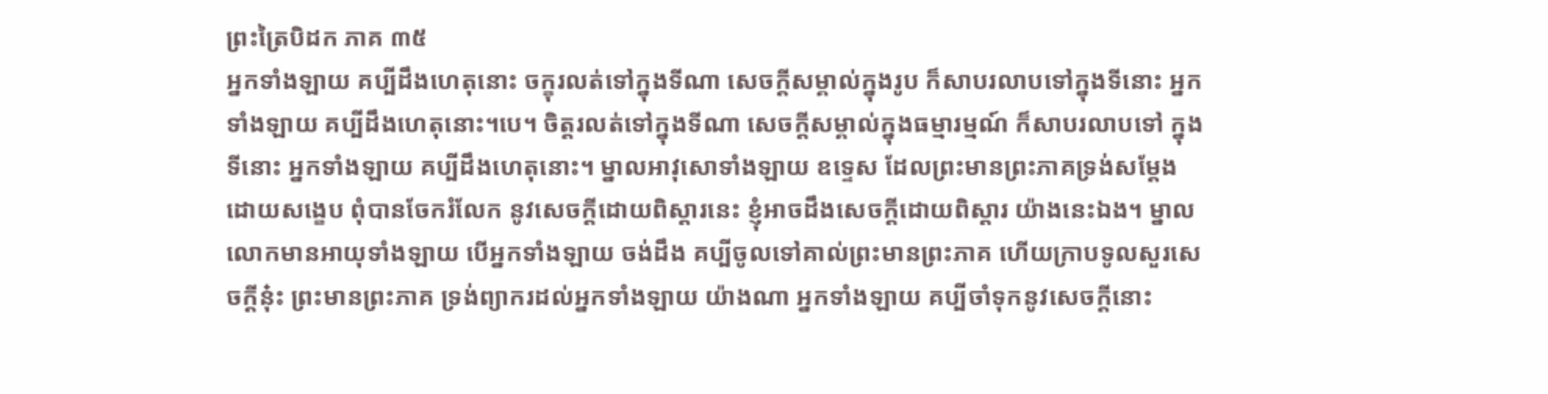ព្រះត្រៃបិដក ភាគ ៣៥
អ្នកទាំងឡាយ គប្បីដឹងហេតុនោះ ចក្ខុរលត់ទៅក្នុងទីណា សេចក្តីសម្គាល់ក្នុងរូប ក៏សាបរលាបទៅក្នុងទីនោះ អ្នកទាំងឡាយ គប្បីដឹងហេតុនោះ។បេ។ ចិត្តរលត់ទៅក្នុងទីណា សេចក្តីសម្គាល់ក្នុងធម្មារម្មណ៍ ក៏សាបរលាបទៅ ក្នុងទីនោះ អ្នកទាំងឡាយ គប្បីដឹងហេតុនោះ។ ម្នាលអាវុសោទាំងឡាយ ឧទ្ទេស ដែលព្រះមានព្រះភាគទ្រង់សម្តែង ដោយសង្ខេប ពុំបានចែករំលែក នូវសេចក្តីដោយពិស្តារនេះ ខ្ញុំអាចដឹងសេចក្តីដោយពិស្តារ យ៉ាងនេះឯង។ ម្នាលលោកមានអាយុទាំងឡាយ បើអ្នកទាំងឡាយ ចង់ដឹង គប្បីចូលទៅគាល់ព្រះមានព្រះភាគ ហើយក្រាបទូលសួរសេចក្តីនុ៎ះ ព្រះមានព្រះភាគ ទ្រង់ព្យាករដល់អ្នកទាំងឡាយ យ៉ាងណា អ្នកទាំងឡាយ គប្បីចាំទុកនូវសេចក្តីនោះ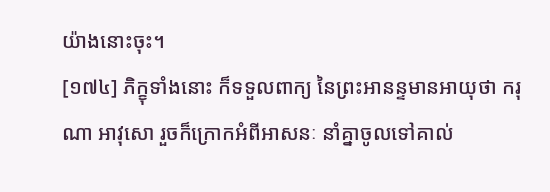យ៉ាងនោះចុះ។
[១៧៤] ភិក្ខុទាំងនោះ ក៏ទទួលពាក្យ នៃព្រះអានន្ទមានអាយុថា ករុណា អាវុសោ រួចក៏ក្រោកអំពីអាសនៈ នាំគ្នាចូលទៅគាល់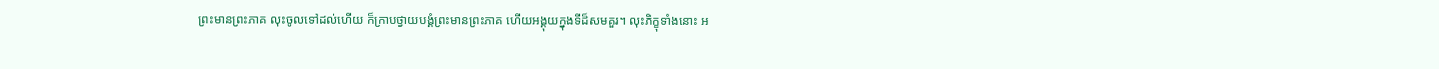ព្រះមានព្រះភាគ លុះចូលទៅដល់ហើយ ក៏ក្រាបថ្វាយបង្គំព្រះមានព្រះភាគ ហើយអង្គុយក្នុងទីដ៏សមគួរ។ លុះភិក្ខុទាំងនោះ អ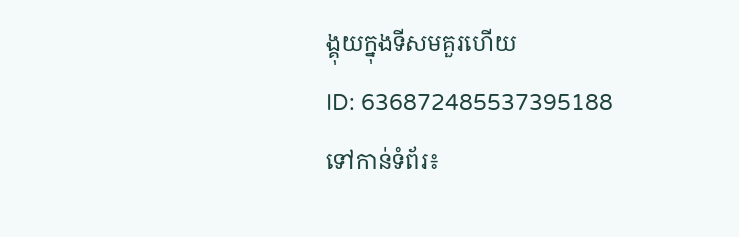ង្គុយក្នុងទីសមគួរហើយ
ID: 636872485537395188
ទៅកាន់ទំព័រ៖